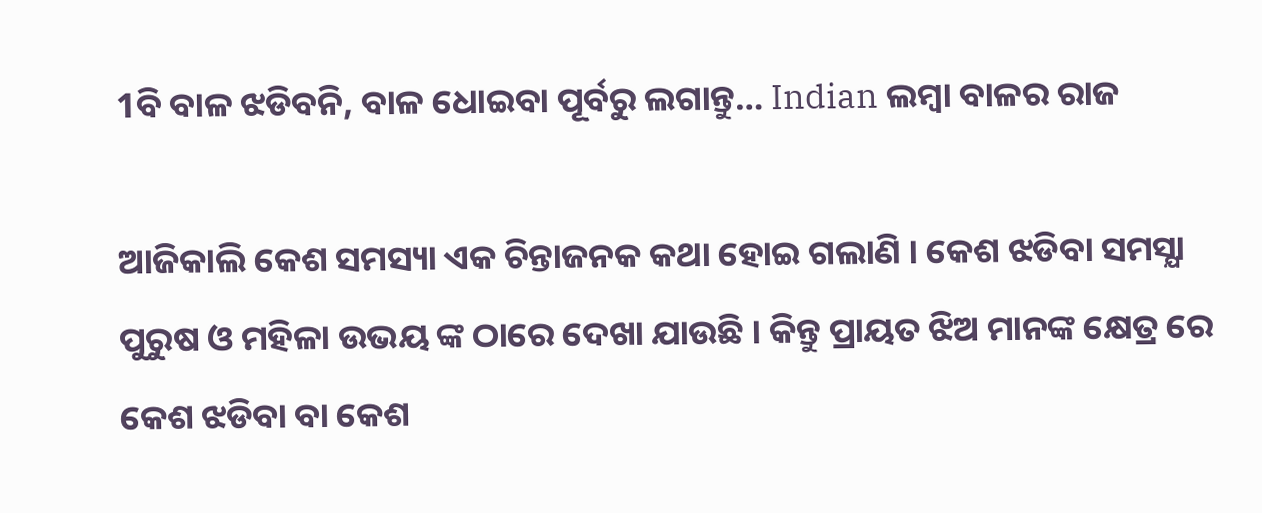1ବି ବାଳ ଝଡିବନି, ବାଳ ଧୋଇବା ପୂର୍ବରୁ ଲଗାନ୍ତୁ… Indian ଲମ୍ବା ବାଳର ରାଜ

ଆଜିକାଲି କେଶ ସମସ୍ୟା ଏକ ଚିନ୍ତାଜନକ କଥା ହୋଇ ଗଲାଣି । କେଶ ଝଡିବା ସମସ୍ଯା ପୁରୁଷ ଓ ମହିଳା ଉଭୟ ଙ୍କ ଠାରେ ଦେଖା ଯାଉଛି । କିନ୍ତୁ ପ୍ରାୟତ ଝିଅ ମାନଙ୍କ କ୍ଷେତ୍ର ରେ କେଶ ଝଡିବା ବା କେଶ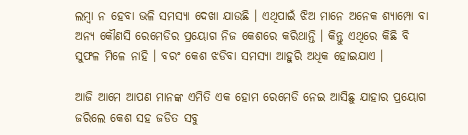ଲମ୍ବା ନ ହେବା ଭଳି ସମସ୍ଯା ଦେଖା ଯାଉଛି । ଏଥିପାଇଁ ଝିଅ ମାନେ ଅନେକ ଶ୍ୟାମ୍ପୋ ବା ଅନ୍ୟ କୌଣସି ରେମେଡିର ପ୍ରୟୋଗ ନିଜ କେଶରେ କରିଥାନ୍ତି । କିନ୍ତୁ ଏଥିରେ କିଛି ବି ସୁଫଳ ମିଳେ ନାହି । ବରଂ କେଶ ଝଡିବା ସମସ୍ଯା ଆହୁରି ଅଧିକ ହୋଇଯାଏ ।

ଆଜି ଆମେ ଆପଣ ମାନଙ୍କ ଏମିତି ଏକ ହୋମ ରେମେଡି ନେଇ ଆସିଛୁ ଯାହାର ପ୍ରୟୋଗ ଜରିଲେ କେଶ ସହ ଜଡିତ ସବୁ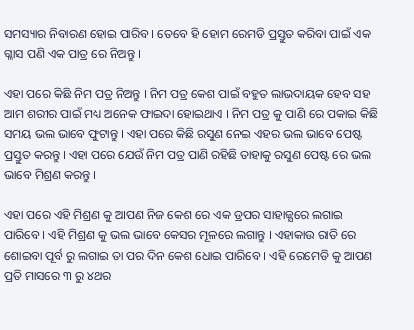ସମସ୍ୟାର ନିବାରଣ ହୋଇ ପାରିବ । ତେବେ ହି ହୋମ ରେମଡି ପ୍ରସ୍ତୁତ କରିବା ପାଇଁ ଏକ ଗ୍ଳାସ ପଣି ଏକ ପାତ୍ର ରେ ନିଅନ୍ତୁ ।

ଏହା ପରେ କିଛି ନିମ ପତ୍ର ନିଅନ୍ତୁ । ନିମ ପତ୍ର କେଶ ପାଇଁ ବହୁତ ଲାଭଦାୟକ ହେବ ସହ ଆମ ଶରୀର ପାଇଁ ମଧ୍ୟ ଅନେକ ଫାଇଦା ହୋଇଥାଏ । ନିମ ପତ୍ର କୁ ପାଣି ରେ ପକାଇ କିଛି ସମୟ ଭଲ ଭାବେ ଫୁଟାନ୍ତୁ । ଏହା ପରେ କିଛି ରସୁଣ ନେଇ ଏହର ଭଲ ଭାବେ ପେଷ୍ଟ ପ୍ରସ୍ତୁତ କରନ୍ତୁ । ଏହା ପରେ ଯେଉଁ ନିମ ପତ୍ର ପାଣି ରହିଛି ତାହାକୁ ରସୁଣ ପେଷ୍ଟ ରେ ଭଲ ଭାବେ ମିଶ୍ରଣ କରନ୍ତୁ ।

ଏହା ପରେ ଏହି ମିଶ୍ରଣ କୁ ଆପଣ ନିଜ କେଶ ରେ ଏକ ଡ୍ରପର ସାହାଜ୍ଯରେ ଲଗାଇ ପାରିବେ । ଏହି ମିଶ୍ରଣ କୁ ଭଲ ଭାବେ କେସର ମୂଳରେ ଲଗାନ୍ତୁ । ଏହାକାଉ ରାତି ରେ ଶୋଇବା ପୂର୍ବ ରୁ ଲଗାଇ ତା ପର ଦିନ କେଶ ଧୋଇ ପାରିବେ । ଏହି ରେମେଡି କୁ ଆପଣ ପ୍ରତି ମାସରେ ୩ ରୁ ୪ଥର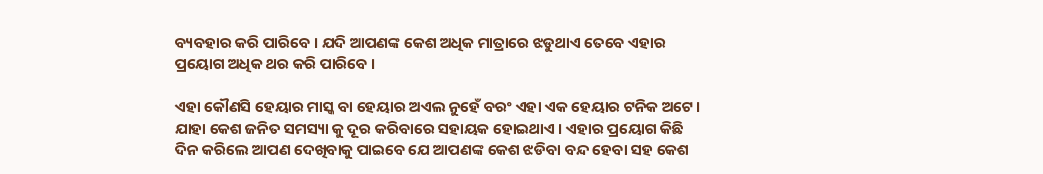ବ୍ୟବହାର କରି ପାରିବେ । ଯଦି ଆପଣଙ୍କ କେଶ ଅଧିକ ମାତ୍ରାରେ ଝଡୁଥାଏ ତେବେ ଏହାର ପ୍ରୟୋଗ ଅଧିକ ଥର କରି ପାରିବେ ।

ଏହା କୌଣସି ହେୟାର ମାସ୍କ ବା ହେୟାର ଅଏଲ ନୁହେଁ ବରଂ ଏହା ଏକ ହେୟାର ଟନିକ ଅଟେ । ଯାହା କେଶ ଜନିତ ସମସ୍ୟା କୁ ଦୂର କରିବାରେ ସହାୟକ ହୋଇଥାଏ । ଏହାର ପ୍ରୟୋଗ କିଛି ଦିନ କରିଲେ ଆପଣ ଦେଖିବାକୁ ପାଇବେ ଯେ ଆପଣଙ୍କ କେଶ ଝଡିବା ବନ୍ଦ ହେବା ସହ କେଶ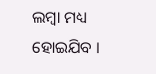ଲମ୍ବା ମଧ୍ୟ ହୋଇଯିବ ।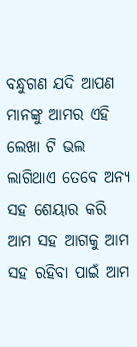ବନ୍ଧୁଗଣ ଯଦି ଆପଣ ମାନଙ୍କୁ ଆମର ଏହି ଲେଖା ଟି ଭଲ ଲାଗିଥାଏ ତେବେ ଅନ୍ୟ ସହ ଶେୟାର କରି ଆମ ସହ ଆଗକୁ ଆମ ସହ ରହିବା ପାଇଁ ଆମ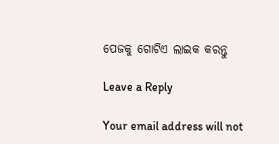ପେଜକୁ ଗୋଟିଏ ଲାଇକ କରନ୍ତୁ

Leave a Reply

Your email address will not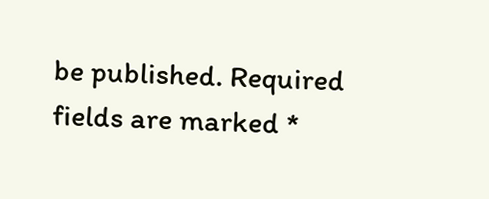be published. Required fields are marked *